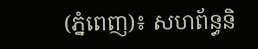(ភ្នំពេញ)៖ សហព័ន្ធនិ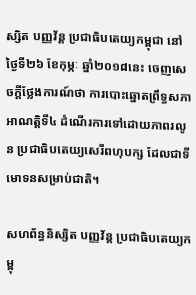ស្សិត បញ្ញវ័ន្ត ប្រជាធិបតេយ្យកម្ពុជា នៅថ្ងៃទី២៦ ខែកុម្ភៈ ឆ្នាំ២០១៨នេះ ចេញសេចក្តីថ្លែងការណ៍ថា ការបោះឆ្នោតព្រឹទ្ធសភា អាណត្តិទី៤ ដំណើរការទៅដោយភាពរលូន ប្រជាធិបតេយ្យសេរីពហុបក្ស ដែលជាទីមោទនសម្រាប់ជាតិ។

សហព័ន្ធនិស្សិត បញ្ញវ័ន្ត ប្រជាធិបតេយ្យកម្ពុ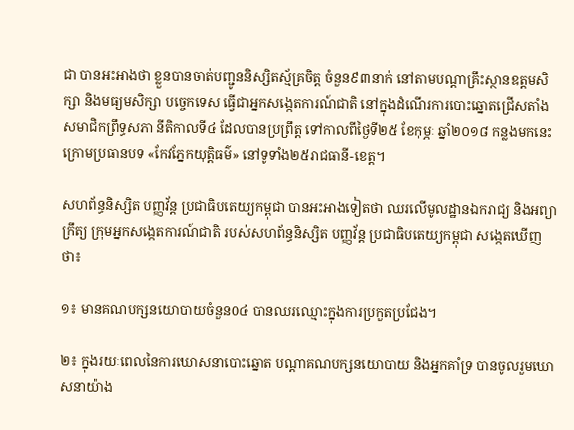ជា បានអះអាងថា ខ្លួនបានចាត់បញ្ជូននិស្សិតស្ម័គ្រចិត្ត ចំនួន៩៣នាក់ នៅតាមបណ្តាគ្រឹះស្ថានឧត្តមសិក្សា និងមធ្យមសិក្សា បច្ចេកទេស ធ្វើជាអ្នកសង្កេតការណ៍ជាតិ នៅក្នុងដំណើរការបោះឆ្នោតជ្រើសតាំងសមាជិកព្រឹទ្ធសភា នីតិកាលទី៤ ដែលបានប្រព្រឹត្ត ទៅកាលពីថ្ងៃទី២៥ ខែកុម្ភៈ ឆ្នាំ២០១៨ កន្លងមកនេះ ក្រោមប្រធានបទ «កែវភ្នែកយុត្តិធម៌» នៅទូទាំង២៥រាជធានី-ខេត្ត។

សហព័ន្ធនិស្សិត បញ្ញវ័ន្ត ប្រជាធិបតេយ្យកម្ពុជា បានអះអាងទៀតថា ឈរលើមូលដ្ឋានឯករាជ្យ និងអព្យាក្រឹត្យ ក្រុមអ្នកសង្កេតការណ៍ជាតិ របស់សហព័ន្ធនិស្សិត បញ្ញវ័ន្ត ប្រជាធិបតេយ្យកម្ពុជា សង្កេតឃើញថា៖

១៖ មានគណបក្សនយោបាយចំនួន0៤ បានឈរឈ្មោះក្នុងការប្រកួតប្រជែង។

២៖ ក្នុងរយៈពេលនៃការឃោសនាបោះឆ្នោត បណ្តាគណបក្សនយោបាយ និងអ្នកគាំទ្រ បានចូលរួមឃោសនាយ៉ាង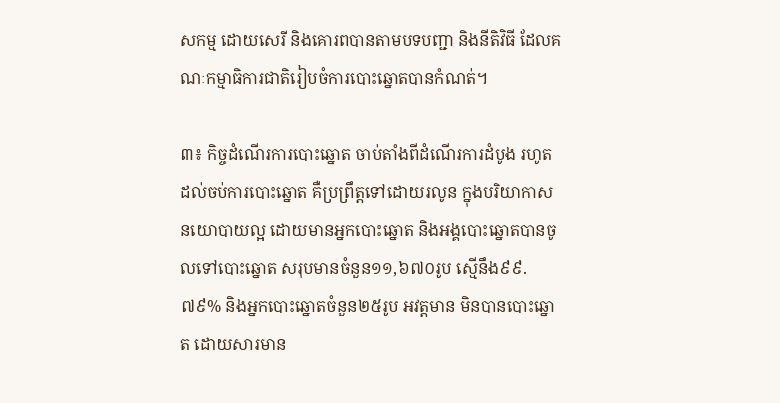សកម្ម ដោយសេរី និងគោរពបានតាមបទបញ្ជា និងនីតិវិធី ដែលគណៈកម្មាធិការជាតិរៀបចំការបោះឆ្នោតបានកំណត់។

៣៖ កិច្ចដំណើរការបោះឆ្នោត ចាប់តាំងពីដំណើរការដំបូង រហូតដល់ចប់ការបោះឆ្នោត គឺប្រព្រឹត្តទៅដោយរលូន ក្នុងបរិយាកាសនយោបាយល្អ ដោយមានអ្នកបោះឆ្នោត និងអង្គបោះឆ្នោតបានចូលទៅបោះឆ្នោត សរុបមានចំនួន១១,៦៧០រូប ស្មើនឹង៩៩.៧៩% និងអ្នកបោះឆ្នោតចំនួន២៥រូប អវត្តមាន មិនបានបោះឆ្នោត ដោយសារមាន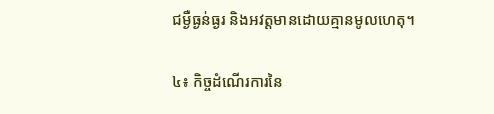ជម្ងឺធ្ងន់ធ្ងរ និងអវត្តមានដោយគ្មានមូលហេតុ។

៤៖ កិច្ចដំណើរការនៃ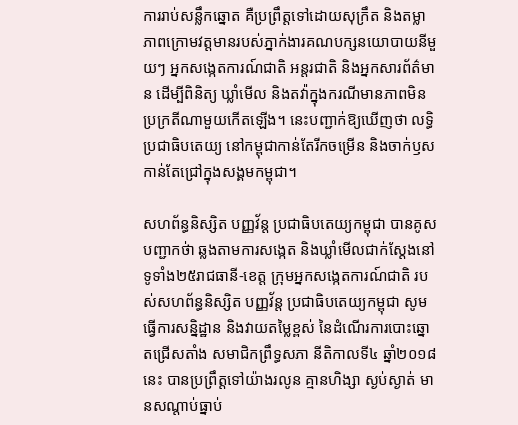ការរាប់សន្លឹកឆ្នោត គឺប្រព្រឹត្តទៅដោយសុក្រឹត និងតម្លាភាពក្រោមវត្តមានរបស់ភ្នាក់ងារគណបក្សនយោបាយនីមួយៗ អ្នកសង្កេតការណ៍ជាតិ អន្តរជាតិ និងអ្នកសារព័ត៌មាន ដើម្បីពិនិត្យ ឃ្លាំមើល និងតវ៉ាក្នុងករណីមានភាពមិនប្រក្រតីណាមួយកើតឡើង។ នេះបញ្ជាក់ឱ្យឃើញថា លទ្ធិប្រជាធិបតេយ្យ នៅកម្ពុជាកាន់តែរីកចម្រើន និងចាក់ឫសកាន់តែជ្រៅក្នុងសង្គមកម្ពុជា។

សហព័ន្ធនិស្សិត បញ្ញវ័ន្ត ប្រជាធិបតេយ្យកម្ពុជា បានគូសបញ្ជាកថ់ា ឆ្លងតាមការសង្កេត និងឃ្លាំមើលជាក់ស្តែងនៅទូទាំង២៥រាជធានី-ខេត្ត ក្រុមអ្នកសង្កេតការណ៍ជាតិ របស់សហព័ន្ធនិស្សិត បញ្ញវ័ន្ត ប្រជាធិបតេយ្យកម្ពុជា សូមធ្វើការសន្និដ្ឋាន និងវាយតម្លៃខ្ពស់ នៃដំណើរការបោះឆ្នោតជ្រើសតាំង សមាជិកព្រឹទ្ធសភា នីតិកាលទី៤ ឆ្នាំ២០១៨នេះ បានប្រព្រឹត្តទៅយ៉ាងរលូន គ្មានហិង្សា ស្ងប់ស្ងាត់ មានសណ្តាប់ធ្នាប់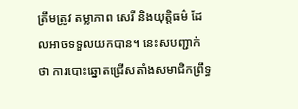ត្រឹមត្រូវ តម្លាភាព សេរី និងយុត្តិធម៌ ដែលអាចទទួលយកបាន។ នេះសបញ្ជាក់ ថា ការបោះឆ្នោតជ្រើសតាំងសមាជិកព្រឹទ្ធ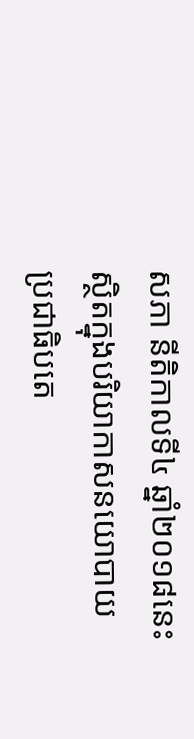សភា នីតិកាលទី៤ ឆ្នាំ២០១៨នេះ ស្ថិតក្នុងបរិយាកាសនយោបាយ ប្រជាធិបតេ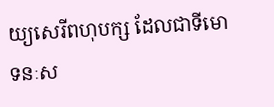យ្យសេរីពហុបក្ស ដែលជាទីមោទនៈស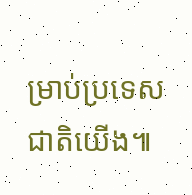ម្រាប់ប្រទេសជាតិយើង៕